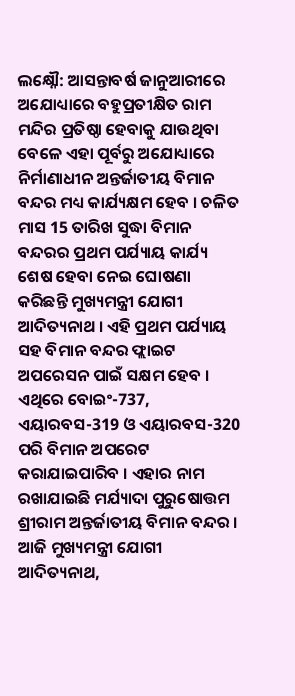ଲକ୍ଷ୍ନୌ: ଆସନ୍ତାବର୍ଷ ଜାନୁଆରୀରେ ଅଯୋଧ୍ୟାରେ ବହୁପ୍ରତୀକ୍ଷିତ ରାମ ମନ୍ଦିର ପ୍ରତିଷ୍ଠା ହେବାକୁ ଯାଉଥିବା ବେଳେ ଏହା ପୂର୍ବରୁ ଅଯୋଧ୍ୟାରେ ନିର୍ମାଣାଧୀନ ଅନ୍ତର୍ଜାତୀୟ ବିମାନ ବନ୍ଦର ମଧ୍ୟ କାର୍ଯ୍ୟକ୍ଷମ ହେବ । ଚଳିତ ମାସ 15 ତାରିଖ ସୁଦ୍ଧା ବିମାନ ବନ୍ଦରର ପ୍ରଥମ ପର୍ଯ୍ୟାୟ କାର୍ଯ୍ୟ ଶେଷ ହେବା ନେଇ ଘୋଷଣା କରିଛନ୍ତି ମୁଖ୍ୟମନ୍ତ୍ରୀ ଯୋଗୀ ଆଦିତ୍ୟନାଥ । ଏହି ପ୍ରଥମ ପର୍ଯ୍ୟାୟ ସହ ବିମାନ ବନ୍ଦର ଫ୍ଲାଇଟ ଅପରେସନ ପାଇଁ ସକ୍ଷମ ହେବ । ଏଥିରେ ବୋଇଂ-737, ଏୟାରବସ-319 ଓ ଏୟାରବସ-320 ପରି ବିମାନ ଅପରେଟ କରାଯାଇପାରିବ । ଏହାର ନାମ ରଖାଯାଇଛି ମର୍ଯ୍ୟାଦା ପୁରୁଷୋତ୍ତମ ଶ୍ରୀରାମ ଅନ୍ତର୍ଜାତୀୟ ବିମାନ ବନ୍ଦର ।
ଆଜି ମୁଖ୍ୟମନ୍ତ୍ରୀ ଯୋଗୀ ଆଦିତ୍ୟନାଥ,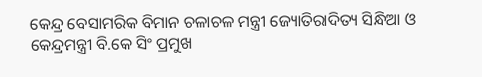କେନ୍ଦ୍ର ବେସାମରିକ ବିମାନ ଚଳାଚଳ ମନ୍ତ୍ରୀ ଜ୍ୟୋତିରାଦିତ୍ୟ ସିନ୍ଧିଆ ଓ କେନ୍ଦ୍ରମନ୍ତ୍ରୀ ବି.କେ ସିଂ ପ୍ରମୁଖ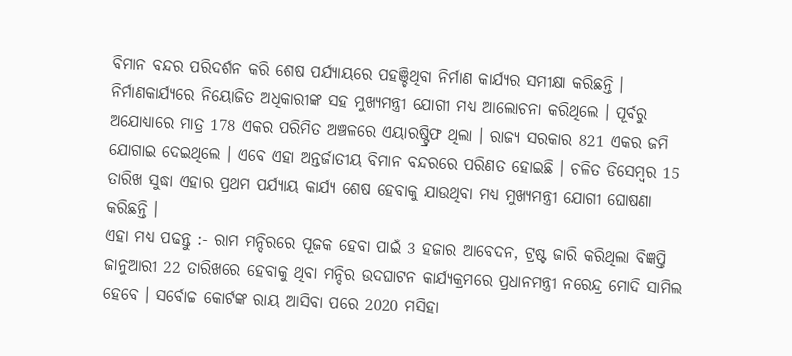ବିମାନ ବନ୍ଦର ପରିଦର୍ଶନ କରି ଶେଷ ପର୍ଯ୍ଯାୟରେ ପହଞ୍ଚିଥିବା ନିର୍ମାଣ କାର୍ଯ୍ୟର ସମୀକ୍ଷା କରିଛନ୍ତି । ନିର୍ମାଣକାର୍ଯ୍ୟରେ ନିୟୋଜିତ ଅଧିକାରୀଙ୍କ ସହ ମୁଖ୍ୟମନ୍ତ୍ରୀ ଯୋଗୀ ମଧ୍ୟ ଆଲୋଚନା କରିଥିଲେ । ପୂର୍ବରୁ ଅଯୋଧ୍ୟାରେ ମାତ୍ର 178 ଏକର ପରିମିତ ଅଞ୍ଚଳରେ ଏୟାରଷ୍ଟ୍ରିଫ ଥିଲା । ରାଜ୍ୟ ସରକାର 821 ଏକର ଜମି ଯୋଗାଇ ଦେଇଥିଲେ । ଏବେ ଏହା ଅନ୍ତର୍ଜାତୀୟ ବିମାନ ବନ୍ଦରରେ ପରିଣତ ହୋଇଛି । ଚଳିତ ଡିସେମ୍ବର 15 ତାରିଖ ସୁଦ୍ଧା ଏହାର ପ୍ରଥମ ପର୍ଯ୍ୟାୟ କାର୍ଯ୍ୟ ଶେଷ ହେବାକୁ ଯାଉଥିବା ମଧ୍ୟ ମୁଖ୍ୟମନ୍ତ୍ରୀ ଯୋଗୀ ଘୋଷଣା କରିଛନ୍ତି ।
ଏହା ମଧ୍ୟ ପଢନ୍ତୁ :- ରାମ ମନ୍ଦିରରେ ପୂଜକ ହେବା ପାଇଁ 3 ହଜାର ଆବେଦନ, ଟ୍ରଷ୍ଟ ଜାରି କରିଥିଲା ବିଜ୍ଞପ୍ତି
ଜାନୁଆରୀ 22 ତାରିଖରେ ହେବାକୁ ଥିବା ମନ୍ଦିର ଉଦଘାଟନ କାର୍ଯ୍ୟକ୍ରମରେ ପ୍ରଧାନମନ୍ତ୍ରୀ ନରେନ୍ଦ୍ର ମୋଦି ସାମିଲ ହେବେ । ସର୍ବୋଚ୍ଚ କୋର୍ଟଙ୍କ ରାୟ ଆସିବା ପରେ 2020 ମସିହା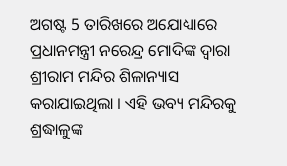ଅଗଷ୍ଟ 5 ତାରିଖରେ ଅଯୋଧ୍ୟାରେ ପ୍ରଧାନମନ୍ତ୍ରୀ ନରେନ୍ଦ୍ର ମୋଦିଙ୍କ ଦ୍ବାରା ଶ୍ରୀରାମ ମନ୍ଦିର ଶିଳାନ୍ୟାସ କରାଯାଇଥିଲା । ଏହି ଭବ୍ୟ ମନ୍ଦିରକୁ ଶ୍ରଦ୍ଧାଳୁଙ୍କ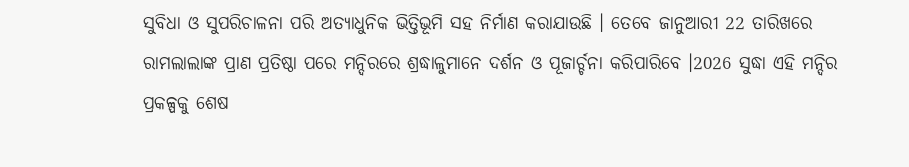ସୁବିଧା ଓ ସୁପରିଚାଳନା ପରି ଅତ୍ୟାଧୁନିକ ଭିତ୍ତିଭୂମି ସହ ନିର୍ମାଣ କରାଯାଉଛି । ତେବେ ଜାନୁଆରୀ 22 ତାରିଖରେ ରାମଲାଲାଙ୍କ ପ୍ରାଣ ପ୍ରତିଷ୍ଠା ପରେ ମନ୍ଦିରରେ ଶ୍ରଦ୍ଧାଳୁମାନେ ଦର୍ଶନ ଓ ପୂଜାର୍ଚ୍ଚନା କରିପାରିବେ ।2026 ସୁଦ୍ଧା ଏହି ମନ୍ଦିର ପ୍ରକଳ୍ପକୁ ଶେଷ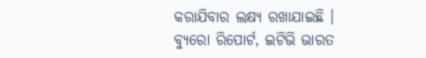କରାଯିବାର ଲକ୍ଷ୍ୟ ରଖାଯାଇଛି ।
ବ୍ୟୁରୋ ରିପୋର୍ଟ, ଇଟିଭି ଭାରତ